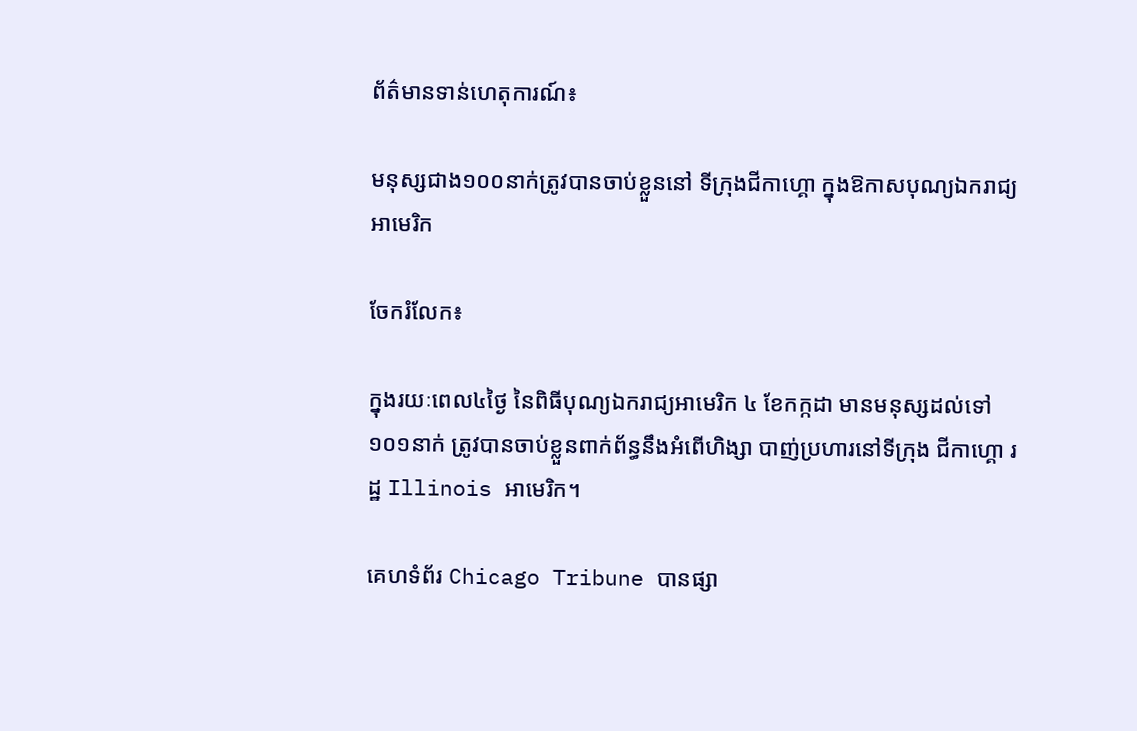ព័ត៌មានទាន់ហេតុការណ៍៖

មនុស្សជាង១០០នាក់ត្រូវបានចាប់ខ្លួននៅ ទីក្រុងជីកាហ្គោ ក្នុងឱកាសបុណ្យឯករាជ្យអាមេរិក

ចែករំលែក៖

ក្នុងរយៈពេល៤ថ្ងៃ នៃពិធីបុណ្យឯករាជ្យអាមេរិក ៤ ខែកក្កដា មានមនុស្សដល់ទៅ១០១នាក់ ត្រូវបានចាប់ខ្លួនពាក់ព័ន្ធនឹងអំពើហិង្សា បាញ់ប្រហារនៅទីក្រុង ជីកាហ្គោ រដ្ឋ Illinois អាមេរិក។

គេហទំព័រ Chicago Tribune បានផ្សា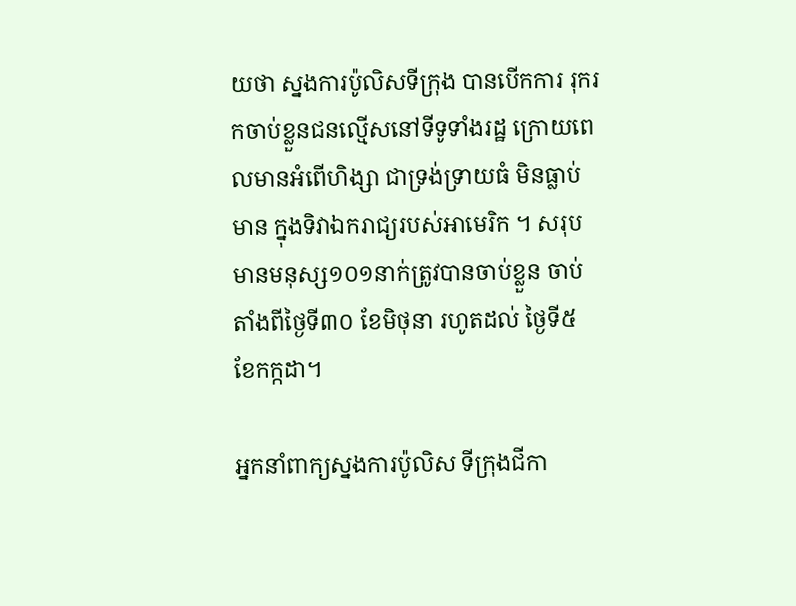យថា ស្នងការប៉ូលិសទីក្រុង បានបើកការ រុករកចាប់ខ្លួនជនល្មើសនៅទីទូទាំងរដ្ឋ ក្រោយពេលមានអំពើហិង្សា ជាទ្រង់ទ្រាយធំ មិនធ្លាប់មាន ក្នុងទិវាឯករាជ្យរបស់អាមេរិក ។ សរុបមានមនុស្ស១០១នាក់ត្រូវបានចាប់ខ្លួន ចាប់តាំងពីថ្ងៃទី៣០ ខែមិថុនា រហូតដល់ ថ្ងៃទី៥ ខែកក្កដា។

អ្នកនាំពាក្យស្នងការប៉ូលិស ទីក្រុងជីកា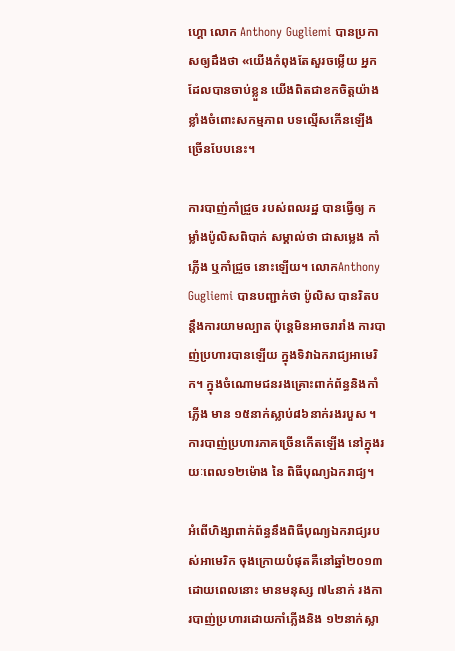ហ្គោ លោក Anthony Gugliemi បានប្រកាសឲ្យដឹងថា «យើងកំពុងតែសួរចម្លើយ អ្នកដែលបានចាប់ខ្លួន យើងពិតជាខកចិត្តយ៉ាងខ្លាំងចំពោះសកម្មភាព បទល្មើសកើនឡើងច្រើនបែបនេះ។

ការបាញ់កាំជ្រួច របស់ពលរដ្ឋ បានធ្វើឲ្យ កម្លាំងប៉ូលិសពិបាក់ សម្គាល់ថា ជាសម្លេង កាំភ្លើង ឬកាំជ្រួច នោះឡើយ។ លោកAnthony Gugliemi បានបញ្ជាក់ថា ប៉ូលិស បានរិតបន្តឹងការយាមល្បាត ប៉ុន្តេមិនអាចរារាំង ការបាញ់ប្រហារបានឡើយ ក្នុងទិវាឯករាជ្យអាមេរិក។ ក្នុងចំណោមជនរងគ្រោះពាក់ព័ន្ធនិងកាំភ្លើង មាន ១៥នាក់ស្លាប់៨៦នាក់រងរបួស ។ ការបាញ់ប្រហារភាគច្រើនកើតឡើង នៅក្នុងរយៈពេល១២ម៉ោង នៃ ពិធីបុណ្យឯករាជ្យ។

អំពើហិង្សាពាក់ព័ន្ធនឹងពិធីបុណ្យឯករាជ្យរបស់អាមេរិក ចុងក្រោយបំផុតគឺនៅឆ្នាំ២០១៣ ដោយពេលនោះ មានមនុស្ស ៧៤នាក់ រងការបាញ់ប្រហារដោយកាំភ្លើងនិង ១២នាក់ស្លា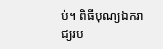ប់។ ពិធីបុណ្យឯករាជ្យរប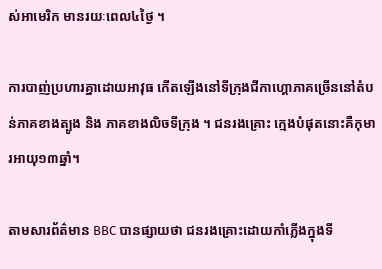ស់អាមេរិក មានរយៈពេល៤ថ្ងៃ ។

ការបាញ់ប្រហារគ្នាដោយអាវុធ កើតឡើងនៅទីក្រុងជីកាហ្គោភាគច្រើននៅតំបន់ភាគខាងត្បូង និង ភាគខាងលិចទីក្រុង ។ ជនរងគ្រោះ ក្មេងបំផុតនោះគឺកុមារអាយុ១៣ឆ្នាំ។

តាមសារព័ត៌មាន BBC បានផ្សាយថា ជនរងគ្រោះដោយកាំភ្លើងក្នុងទី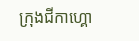ក្រុងជីកាហ្គោ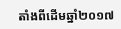តាំងពីដើមឆ្នាំ២០១៧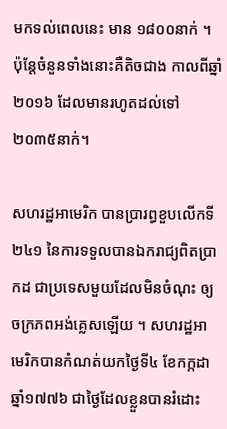មកទល់ពេលនេះ មាន ១៨០០នាក់ ។ ប៉ុន្តែចំនួនទាំងនោះគឺតិចជាង កាលពីឆ្នាំ២០១៦ ដែលមានរហូតដល់ទៅ ២០៣៥នាក់។

សហរដ្ឋអាមេរិក បានប្រារព្ធខួបលើកទី២៤១ នៃការទទួលបានឯករាជ្យពិតប្រាកដ ជាប្រទេសមួយដែលមិនចំណុះ ឲ្យចក្រភពអង់គ្លេសឡើយ ។ សហរដ្ឋអាមេរិកបានកំណត់យកថ្ងៃទី៤ ខែកក្កដា ឆ្នាំ១៧៧៦ ជាថ្ងៃដែលខ្លួនបានរំដោះ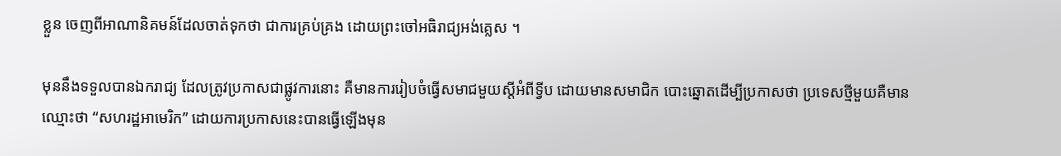ខ្លួន ចេញពីអាណានិគមន៍ដែលចាត់ទុកថា ជាការគ្រប់គ្រង ដោយព្រះចៅអធិរាជ្យអង់គ្លេស ។

មុននឹងទទួលបានឯករាជ្យ ដែលត្រូវប្រកាសជាផ្លូវការនោះ គឺមានការរៀបចំធ្វើសមាជមួយស្តីអំពីទ្វីប ដោយមានសមាជិក បោះឆ្នោតដើម្បីប្រកាសថា ប្រទេសថ្មីមួយគឺមានឈ្មោះថា “សហរដ្ឋអាមេរិក” ដោយការប្រកាសនេះបានធ្វើឡើងមុន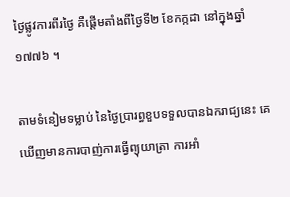ថ្ងៃផ្លូវការពីរថ្ងៃ គឺផ្តើមតាំងពីថ្ងៃទី២ ខែកក្កដា នៅក្នុងឆ្នាំ១៧៧៦ ។

តាមទំនៀមទម្លាប់ នៃថ្ងៃប្រារព្ធខួបទទួលបានឯករាជ្យនេះ គេឃើញមានការបាញ់ការធ្វើព្យុយាត្រា ការអាំ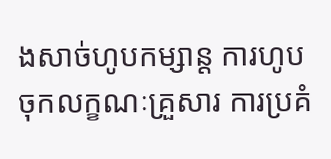ងសាច់ហូបកម្សាន្ត ការហូបចុកលក្ខណៈគ្រួសារ ការប្រគំ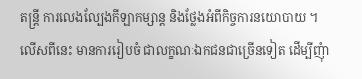តន្ត្រី ការលេងល្បែងកីឡាកម្សាន្ត និងថ្លែងអំពីកិច្ចការនយោបាយ ។ លើសពីនេះ មានការរៀបចំ ជាលក្ខណៈឯកជនជាច្រើនទៀត ដើម្បីញុំា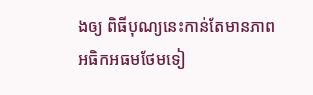ងឲ្យ ពិធីបុណ្យនេះកាន់តែមានភាពអធិកអធមថែមទៀ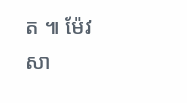ត ៕ ម៉ែវ សា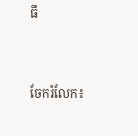ធី


ចែករំលែក៖